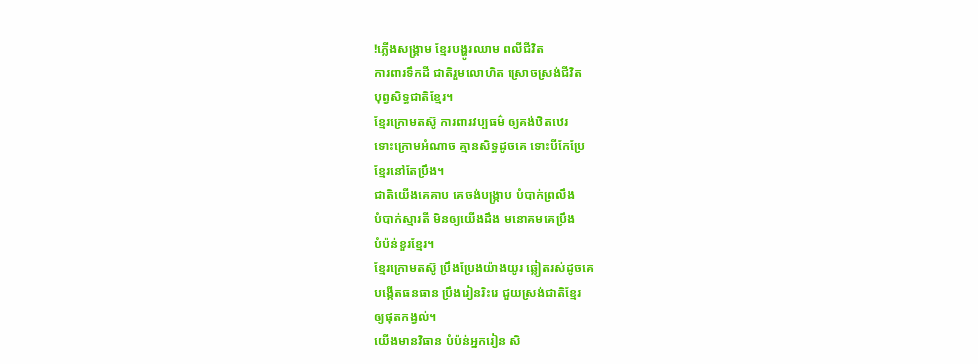!ភ្លើងសង្គ្រាម ខ្មែរបង្ហូរឈាម ពលីជីវិត
ការពារទឹកដី ជាតិរួមលោហិត ស្រោចស្រង់ជីវិត
បុព្វសិទ្ធជាតិខ្មែរ។
ខ្មែរក្រោមតស៊ូ ការពារវប្បធម៌ ឲ្យគង់ឋិតឋេរ
ទោះក្រោមអំណាច គ្មានសិទ្ធដូចគេ ទោះបីកែប្រែ
ខ្មែរនៅតែប្រឹង។
ជាតិយើងគេគាប គេចង់បង្រ្កាប បំបាក់ព្រលឹង
បំបាក់ស្មារតី មិនឲ្យយើងដឹង មនោគមគេប្រឹង
បំប៉ន់ខួរខ្មែរ។
ខ្មែរក្រោមតស៊ូ ប្រឹងប្រែងយ៉ាងយូរ ឆ្លៀតរស់ដូចគេ
បង្កើតធនធាន ប្រឹងរៀនរិះរេ ជួយស្រង់ជាតិខ្មែរ
ឲ្យផុតកង្វល់។
យើងមានវិធាន បំប៉ន់អ្នករៀន សិ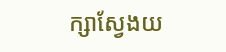ក្សាស្វែងយ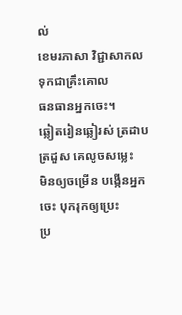ល់
ខេមរភាសា វិជ្ជាសាកល ទុកជាគ្រឹះគោល
ធនធានអ្នកចេះ។
ឆ្លៀតរៀនឆ្លៀរស់ ត្រដាបត្រដួស គេលូចសម្លេះ
មិនឲ្យចម្រើន បង្កើនអ្នកចេះ បុករុកឲ្យប្រេះ
ប្រ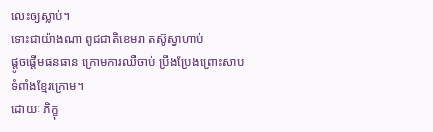លេះឲ្យស្លាប់។
ទោះជាយ៉ាងណា ពូជជាតិខេមរា តស៊ូស្វាហាប់
ផ្តូចផ្តើមធនធាន ក្រោមការឈឺចាប់ ប្រឹងប្រែងព្រោះសាប
ទំពាំងខ្មែរក្រោម។
ដោយៈ ភិក្ខុ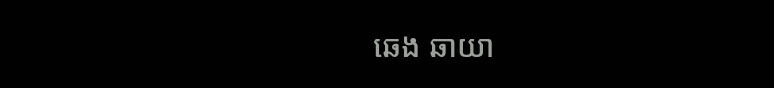ឆេង ឆាយា